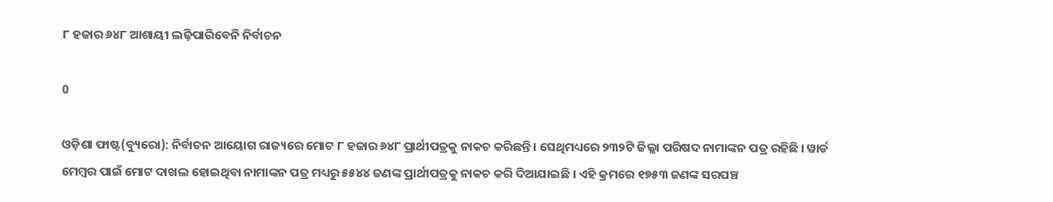୮ ହଜାର ୬୪୮ ଆଶାୟୀ ଲଢ଼ିପାରିବେନି ନିର୍ବାଚନ

0

ଓଡ଼ିଶା ଫାଷ୍ଟ(ବ୍ୟୁରୋ): ନିର୍ବାଚନ ଆୟୋଗ ରାଜ୍ୟରେ ମୋଟ ୮ ହଜାର ୬୪୮ ପ୍ରାର୍ଥୀପତ୍ରକୁ ନାକଚ କରିଛନ୍ତି । ସେଥିମଧ୍ୟରେ ୨୩୨ଟି ଜିଲ୍ଲା ପରିଷଦ ନାମାଙ୍କନ ପତ୍ର ରହିଛି । ୱାର୍ଡ ମେମ୍ବର ପାଇଁ ମୋଟ ଦାଖଲ ହୋଇଥିବା ନାମାଙ୍କନ ପତ୍ର ମଧ୍ୟରୁ ୫୫୪୪ ଜଣଙ୍କ ପ୍ରାର୍ଥୀପତ୍ରକୁ ନାକଚ କରି ଦିଆଯାଇଛି । ଏହି କ୍ରମରେ ୧୭୫୩ ଜଣଙ୍କ ସରପଞ୍ଚ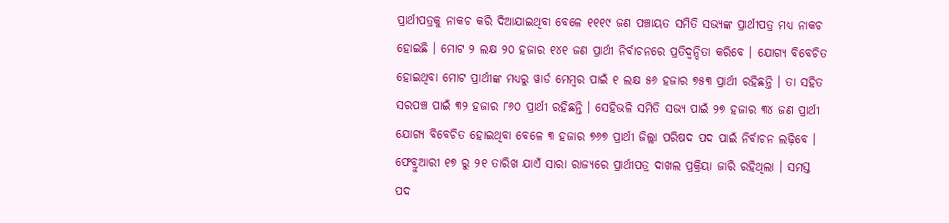ପ୍ରାର୍ଥୀପତ୍ରକୁ ନାକଚ କରି ଦିଆଯାଇଥିବା ବେଳେ ୧୧୧୯ ଜଣ ପଞ୍ଚାୟତ ସମିତି ସଭ୍ୟଙ୍କ ପ୍ରାର୍ଥୀପତ୍ର ମଧ୍ୟ ନାକଚ ହୋଇଛି । ମୋଟ ୨ ଲକ୍ଷ ୨୦ ହଜାର ୧୪୧ ଜଣ ପ୍ରାର୍ଥୀ ନିର୍ବାଚନରେ ପ୍ରତିଦ୍ବନ୍ଦିତା କରିବେ । ଯୋଗ୍ୟ ବିବେଚିତ ହୋଇଥିବା ମୋଟ ପ୍ରାର୍ଥୀଙ୍କ ମଧ୍ୟରୁ ୱାର୍ଡ ମେମ୍ବର ପାଇଁ ୧ ଲକ୍ଷ ୫୬ ହଜାର ୭୫୩ ପ୍ରାର୍ଥୀ ରହିଛନ୍ତି । ତା ସହିତ ସରପଞ୍ଚ ପାଇଁ ୩୨ ହଜାର ୮୬୦ ପ୍ରାର୍ଥୀ ରହିଛନ୍ତି । ସେହିଭଳି ସମିତି ସଭ୍ୟ ପାଇଁ ୨୭ ହଜାର ୩୪ ଜଣ ପ୍ରାର୍ଥୀ ଯୋଗ୍ୟ ବିବେଚିତ ହୋଇଥିବା ବେଳେ ୩ ହଜାର ୭୬୭ ପ୍ରାର୍ଥୀ ଜିଲ୍ଲା ପରିଷଦ ପଦ ପାଇଁ ନିର୍ବାଚନ ଲଢ଼ିବେ । ଫେବ୍ରୁଆରୀ ୧୭ ରୁ ୨୧ ତାରିଖ ଯାଏଁ ସାରା ରାଜ୍ୟରେ ପ୍ରାର୍ଥୀପତ୍ର ଦାଖଲ ପ୍ରକ୍ରିୟା ଜାରି ରହିଥିଲା । ସମସ୍ତ ପଦ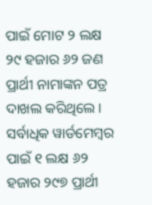ପାଇଁ ମୋଟ ୨ ଲକ୍ଷ ୨୯ ହଜାର ୬୨ ଜଣ ପ୍ରାର୍ଥୀ ନାମାଙ୍କନ ପତ୍ର ଦାଖଲ କରିଥିଲେ । ସର୍ବାଧିକ ୱାର୍ଡମେମ୍ବର ପାଇଁ ୧ ଲକ୍ଷ ୬୨ ହଜାର ୨୯୭ ପ୍ରାର୍ଥୀ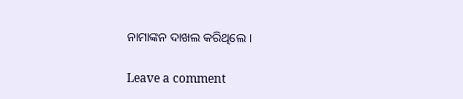ନାମାଙ୍କନ ଦାଖଲ କରିଥିଲେ ।

Leave a comment